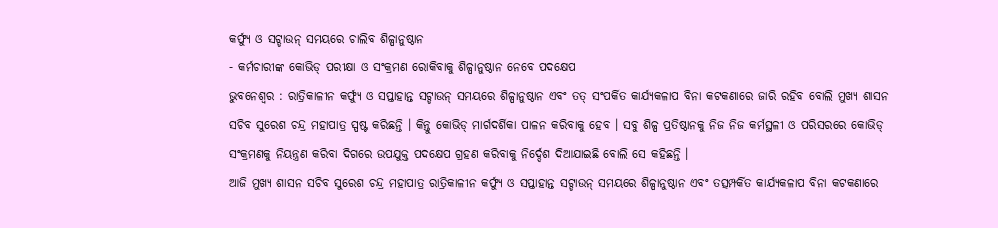କର୍ଫ୍ୟୁ ଓ ସଟ୍ଡାଉନ୍ ସମୟରେ ଚାଲିବ ଶିଳ୍ପାନୁଷ୍ଠାନ
- କର୍ମଚାରୀଙ୍କ କୋଭିଡ୍ ପରୀକ୍ଷା ଓ ସଂକ୍ରମଣ ରୋକିବାକୁ ଶିଳ୍ପାନୁଷ୍ଠାନ ନେବେ ପଦକ୍ଷେପ
ଭୁବନେଶ୍ୱର : ରାତ୍ରିକାଳୀନ କର୍ଫ୍ୟୁ ଓ ସପ୍ତାହାନ୍ତ ସଟ୍ଡାଉନ୍ ସମୟରେ ଶିଳ୍ପାନୁଷ୍ଠାନ ଏବଂ ତତ୍ ସଂପର୍କିତ କାର୍ଯ୍ୟକଳାପ ବିନା କଟକଣାରେ ଜାରି ରହିବ ବୋଲି ମୁଖ୍ୟ ଶାସନ ସଚିବ ସୁରେଶ ଚନ୍ଦ୍ର ମହାପାତ୍ର ସ୍ପଷ୍ଟ କରିଛନ୍ତି । କିନ୍ତୁ କୋଭିଡ୍ ମାର୍ଗଦର୍ଶିକା ପାଳନ କରିବାକୁ ହେବ । ସବୁ ଶିଳ୍ପ ପ୍ରତିଷ୍ଠାନକୁ ନିଜ ନିଜ କର୍ମସ୍ଥଳୀ ଓ ପରିସରରେ କୋଭିଡ୍ ସଂକ୍ରମଣକୁ ନିୟନ୍ତ୍ରଣ କରିବା ଦିଗରେ ଉପଯୁକ୍ତ ପଦକ୍ଷେପ ଗ୍ରହଣ କରିବାକୁ ନିର୍ଦ୍ଦେଶ ଦିଆଯାଇଛି ବୋଲି ସେ କହିଛନ୍ତି ।
ଆଜି ମୁଖ୍ୟ ଶାସନ ସଚିବ ସୁରେଶ ଚନ୍ଦ୍ର ମହାପାତ୍ର ରାତ୍ରିକାଳୀନ କର୍ଫ୍ୟୁ ଓ ସପ୍ତାହାନ୍ତ ସଟ୍ଡାଉନ୍ ସମୟରେ ଶିଳ୍ପାନୁଷ୍ଠାନ ଏବଂ ତତ୍ସମ୍ପର୍କିତ କାର୍ଯ୍ୟକଳାପ ବିନା କଟକଣାରେ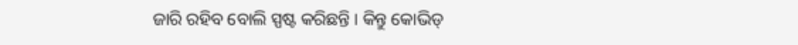ଜାରି ରହିବ ବୋଲି ସ୍ପଷ୍ଟ କରିଛନ୍ତି । କିନ୍ତୁ କୋଭିଡ୍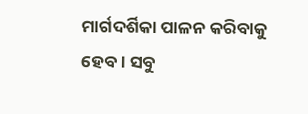ମାର୍ଗଦର୍ଶିକା ପାଳନ କରିବାକୁ ହେବ। ସବୁ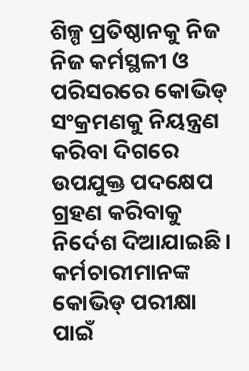ଶିଳ୍ପ ପ୍ରତିଷ୍ଠାନକୁ ନିଜ ନିଜ କର୍ମସ୍ଥଳୀ ଓ ପରିସରରେ କୋଭିଡ୍ ସଂକ୍ରମଣକୁ ନିୟନ୍ତ୍ରଣ କରିବା ଦିଗରେ ଉପଯୁକ୍ତ ପଦକ୍ଷେପ ଗ୍ରହଣ କରିବାକୁ ନିର୍ଦେଶ ଦିଆଯାଇଛି। କର୍ମଚାରୀମାନଙ୍କ କୋଭିଡ୍ ପରୀକ୍ଷା ପାଇଁ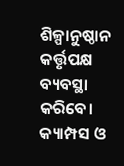ଶିଳ୍ପାନୁଷ୍ଠାନ କର୍ତ୍ତୃପକ୍ଷ ବ୍ୟବସ୍ଥା କରିବେ। କ୍ୟାମ୍ପସ ଓ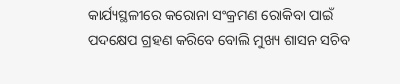କାର୍ଯ୍ୟସ୍ଥଳୀରେ କରୋନା ସଂକ୍ରମଣ ରୋକିବା ପାଇଁ ପଦକ୍ଷେପ ଗ୍ରହଣ କରିବେ ବୋଲି ମୁଖ୍ୟ ଶାସନ ସଚିବ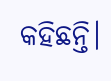କହିଛନ୍ତି।